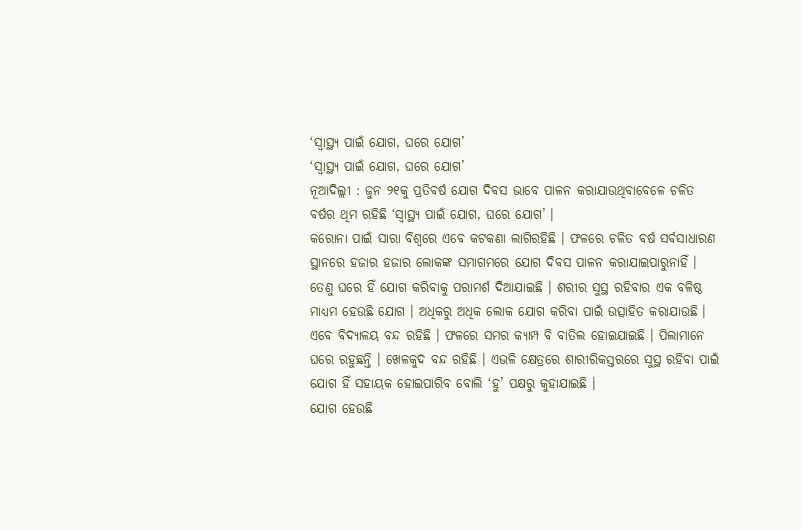‘ସ୍ୱାସ୍ଥ୍ୟ ପାଇଁ ଯୋଗ, ଘରେ ଯୋଗ’
‘ସ୍ୱାସ୍ଥ୍ୟ ପାଇଁ ଯୋଗ, ଘରେ ଯୋଗ’
ନୂଆଦିଲ୍ଲୀ : ଜୁନ ୨୧କୁ ପ୍ରତିବର୍ଷ ଯୋଗ ଦିବସ ଭାବେ ପାଳନ କରାଯାଉଥିବାବେଳେ ଚଳିତ ବର୍ଷର ଥିମ ରହିଛି ‘ସ୍ୱାସ୍ଥ୍ୟ ପାଇଁ ଯୋଗ, ଘରେ ଯୋଗ’ ।
କରୋନା ପାଇଁ ସାରା ବିଶ୍ୱରେ ଏବେ କଟକଣା ଲାଗିରହିଛି । ଫଳରେ ଚଳିତ ବର୍ଷ ସର୍ବସାଧାରଣ ସ୍ଥାନରେ ହଜାର ହଜାର ଲୋକଙ୍କ ସମାଗମରେ ଯୋଗ ଦିବସ ପାଳନ କରାଯାଇପାରୁନାହିଁ । ତେଣୁ ଘରେ ହିଁ ଯୋଗ କରିବାକୁ ପରାମର୍ଶ ଦିଆଯାଇଛି । ଶରୀର ସୁସ୍ଥ ରହିବାର ଏକ ବଳିଷ୍ଠ ମାଧ୍ୟମ ହେଉଛି ଯୋଗ । ଅଧିକରୁ ଅଧିକ ଲୋକ ଯୋଗ କରିବା ପାଇଁ ଉତ୍ସାହିତ କରାଯାଉଛି ।
ଏବେ ବିଦ୍ୟାଳୟ ବନ୍ଦ ରହିଛି । ଫଳରେ ସମର କ୍ୟାମ୍ପ ବି ବାତିଲ ହୋଇଯାଇଛି । ପିଲାମାନେ ଘରେ ରହୁଛନ୍ତି । ଖେଳକୁଦ ବନ୍ଦ ରହିଛି । ଏଭଳି କ୍ଷେତ୍ରରେ ଶାରୀରିକସ୍ତରରେ ସୁସ୍ଥ ରହିବା ପାଇଁ ଯୋଗ ହିଁ ସହାୟକ ହୋଇପାରିବ ବୋଲି ‘ହୁ’ ପକ୍ଷରୁ କୁହାଯାଇଛି ।
ଯୋଗ ହେଉଛି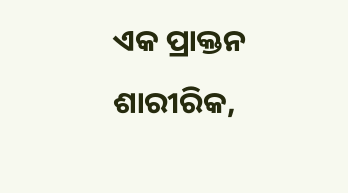ଏକ ପ୍ରାକ୍ତନ ଶାରୀରିକ,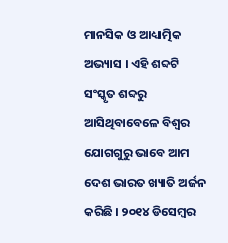ମାନସିକ ଓ ଆଧ୍ୟାତ୍ମିକ ଅଭ୍ୟାସ । ଏହି ଶବ୍ଦଟି ସଂସ୍କୃତ ଶବ୍ଦରୁ ଆସିଥିବାବେଳେ ବିଶ୍ୱର ଯୋଗଗୁରୁ ଭାବେ ଆମ ଦେଶ ଭାରତ ଖ୍ୟାତି ଅର୍ଜନ କରିଛି । ୨୦୧୪ ଡିସେମ୍ବର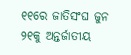୧୧ରେ ଜାତିସଂଘ ଜୁନ ୨୧କୁ ଅନ୍ତର୍ଜାତୀୟ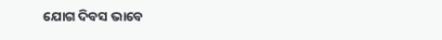ଯୋଗ ଦିବସ ଭାବେ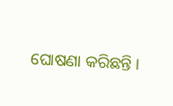ଘୋଷଣା କରିଛନ୍ତି ।